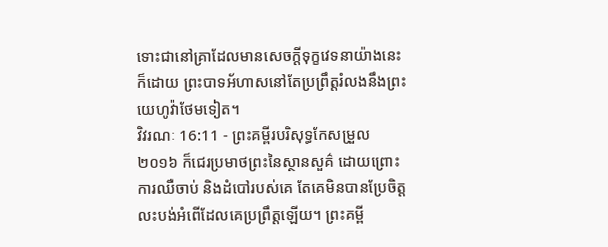ទោះជានៅគ្រាដែលមានសេចក្ដីទុក្ខវេទនាយ៉ាងនេះក៏ដោយ ព្រះបាទអ័ហាសនៅតែប្រព្រឹត្តរំលងនឹងព្រះយេហូវ៉ាថែមទៀត។
វិវរណៈ 16:11 - ព្រះគម្ពីរបរិសុទ្ធកែសម្រួល ២០១៦ ក៏ជេរប្រមាថព្រះនៃស្ថានសួគ៌ ដោយព្រោះការឈឺចាប់ និងដំបៅរបស់គេ តែគេមិនបានប្រែចិត្ត លះបង់អំពើដែលគេប្រព្រឹត្តឡើយ។ ព្រះគម្ពី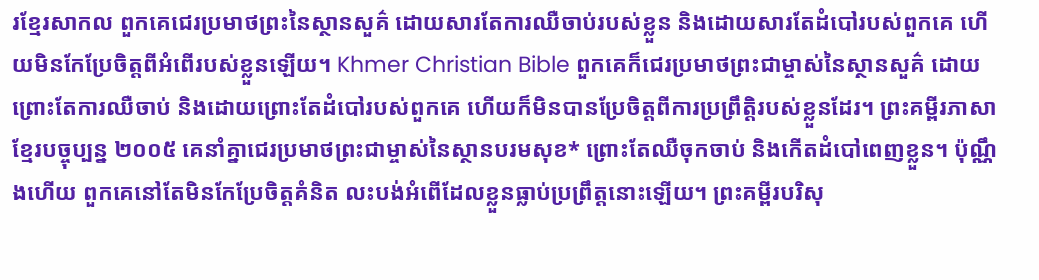រខ្មែរសាកល ពួកគេជេរប្រមាថព្រះនៃស្ថានសួគ៌ ដោយសារតែការឈឺចាប់របស់ខ្លួន និងដោយសារតែដំបៅរបស់ពួកគេ ហើយមិនកែប្រែចិត្តពីអំពើរបស់ខ្លួនឡើយ។ Khmer Christian Bible ពួកគេក៏ជេរប្រមាថព្រះជាម្ចាស់នៃស្ថានសួគ៌ ដោយព្រោះតែការឈឺចាប់ និងដោយព្រោះតែដំបៅរបស់ពួកគេ ហើយក៏មិនបានប្រែចិត្ដពីការប្រព្រឹត្ដិរបស់ខ្លួនដែរ។ ព្រះគម្ពីរភាសាខ្មែរបច្ចុប្បន្ន ២០០៥ គេនាំគ្នាជេរប្រមាថព្រះជាម្ចាស់នៃស្ថានបរមសុខ* ព្រោះតែឈឺចុកចាប់ និងកើតដំបៅពេញខ្លួន។ ប៉ុណ្ណឹងហើយ ពួកគេនៅតែមិនកែប្រែចិត្តគំនិត លះបង់អំពើដែលខ្លួនធ្លាប់ប្រព្រឹត្តនោះឡើយ។ ព្រះគម្ពីរបរិសុ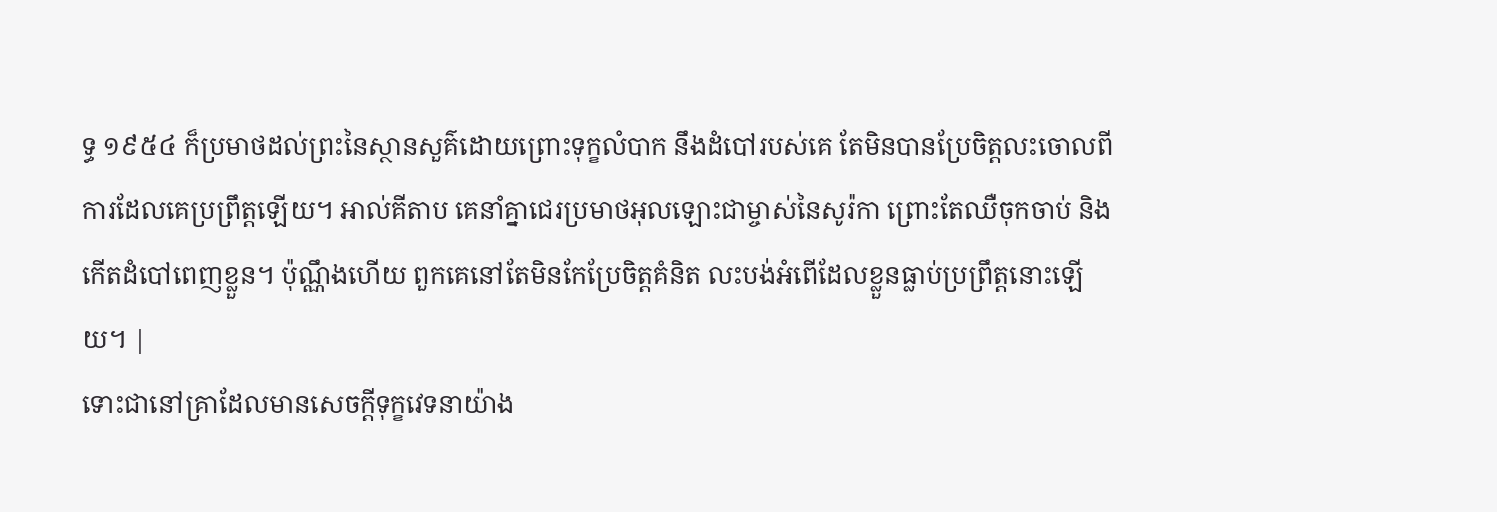ទ្ធ ១៩៥៤ ក៏ប្រមាថដល់ព្រះនៃស្ថានសួគ៌ដោយព្រោះទុក្ខលំបាក នឹងដំបៅរបស់គេ តែមិនបានប្រែចិត្តលះចោលពីការដែលគេប្រព្រឹត្តឡើយ។ អាល់គីតាប គេនាំគ្នាជេរប្រមាថអុលឡោះជាម្ចាស់នៃសូរ៉កា ព្រោះតែឈឺចុកចាប់ និងកើតដំបៅពេញខ្លួន។ ប៉ុណ្ណឹងហើយ ពួកគេនៅតែមិនកែប្រែចិត្ដគំនិត លះបង់អំពើដែលខ្លួនធ្លាប់ប្រព្រឹត្ដនោះឡើយ។ |
ទោះជានៅគ្រាដែលមានសេចក្ដីទុក្ខវេទនាយ៉ាង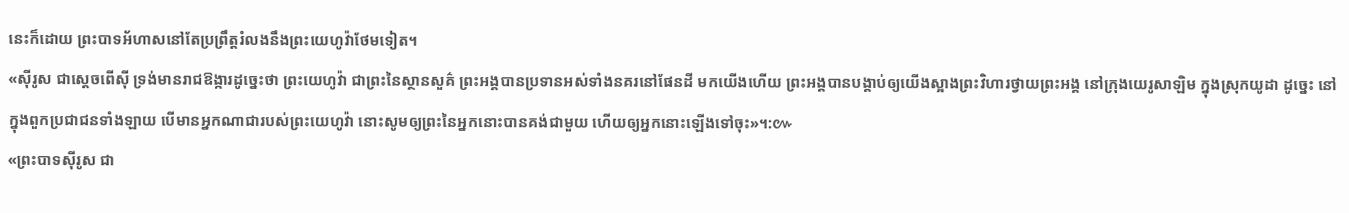នេះក៏ដោយ ព្រះបាទអ័ហាសនៅតែប្រព្រឹត្តរំលងនឹងព្រះយេហូវ៉ាថែមទៀត។
«ស៊ីរូស ជាស្តេចពើស៊ី ទ្រង់មានរាជឱង្ការដូច្នេះថា ព្រះយេហូវ៉ា ជាព្រះនៃស្ថានសួគ៌ ព្រះអង្គបានប្រទានអស់ទាំងនគរនៅផែនដី មកយើងហើយ ព្រះអង្គបានបង្គាប់ឲ្យយើងស្អាងព្រះវិហារថ្វាយព្រះអង្គ នៅក្រុងយេរូសាឡិម ក្នុងស្រុកយូដា ដូច្នេះ នៅក្នុងពួកប្រជាជនទាំងឡាយ បើមានអ្នកណាជារបស់ព្រះយេហូវ៉ា នោះសូមឲ្យព្រះនៃអ្នកនោះបានគង់ជាមួយ ហើយឲ្យអ្នកនោះឡើងទៅចុះ»។:៚
«ព្រះបាទស៊ីរូស ជា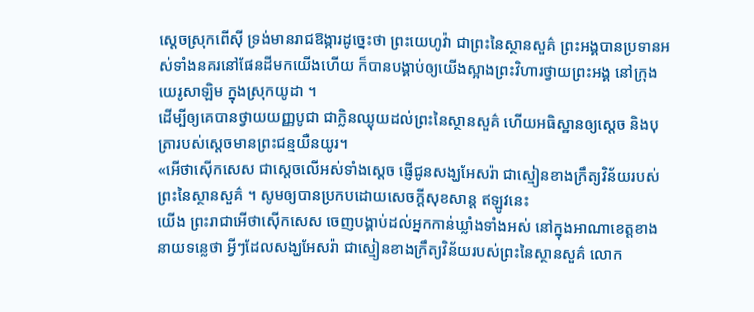ស្តេចស្រុកពើស៊ី ទ្រង់មានរាជឱង្ការដូច្នេះថា ព្រះយេហូវ៉ា ជាព្រះនៃស្ថានសួគ៌ ព្រះអង្គបានប្រទានអស់ទាំងនគរនៅផែនដីមកយើងហើយ ក៏បានបង្គាប់ឲ្យយើងស្អាងព្រះវិហារថ្វាយព្រះអង្គ នៅក្រុងយេរូសាឡិម ក្នុងស្រុកយូដា ។
ដើម្បីឲ្យគេបានថ្វាយយញ្ញបូជា ជាក្លិនឈ្ងុយដល់ព្រះនៃស្ថានសួគ៌ ហើយអធិស្ឋានឲ្យស្តេច និងបុត្រារបស់ស្តេចមានព្រះជន្មយឺនយូរ។
«អើថាស៊ើកសេស ជាស្តេចលើអស់ទាំងស្តេច ផ្ញើជូនសង្ឃអែសរ៉ា ជាស្មៀនខាងក្រឹត្យវិន័យរបស់ព្រះនៃស្ថានសួគ៌ ។ សូមឲ្យបានប្រកបដោយសេចក្ដីសុខសាន្ត ឥឡូវនេះ
យើង ព្រះរាជាអើថាស៊ើកសេស ចេញបង្គាប់ដល់អ្នកកាន់ឃ្លាំងទាំងអស់ នៅក្នុងអាណាខេត្តខាងនាយទន្លេថា អ្វីៗដែលសង្ឃអែសរ៉ា ជាស្មៀនខាងក្រឹត្យវិន័យរបស់ព្រះនៃស្ថានសួគ៌ លោក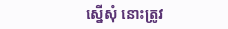ស្នើសុំ នោះត្រូវ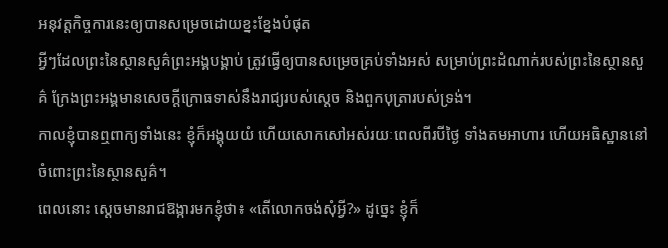អនុវត្តកិច្ចការនេះឲ្យបានសម្រេចដោយខ្នះខ្នែងបំផុត
អ្វីៗដែលព្រះនៃស្ថានសួគ៌ព្រះអង្គបង្គាប់ ត្រូវធ្វើឲ្យបានសម្រេចគ្រប់ទាំងអស់ សម្រាប់ព្រះដំណាក់របស់ព្រះនៃស្ថានសួគ៌ ក្រែងព្រះអង្គមានសេចក្ដីក្រោធទាស់នឹងរាជ្យរបស់ស្តេច និងពួកបុត្រារបស់ទ្រង់។
កាលខ្ញុំបានឮពាក្យទាំងនេះ ខ្ញុំក៏អង្គុយយំ ហើយសោកសៅអស់រយៈពេលពីរបីថ្ងៃ ទាំងតមអាហារ ហើយអធិស្ឋាននៅចំពោះព្រះនៃស្ថានសួគ៌។
ពេលនោះ ស្ដេចមានរាជឱង្ការមកខ្ញុំថា៖ «តើលោកចង់សុំអ្វី?» ដូច្នេះ ខ្ញុំក៏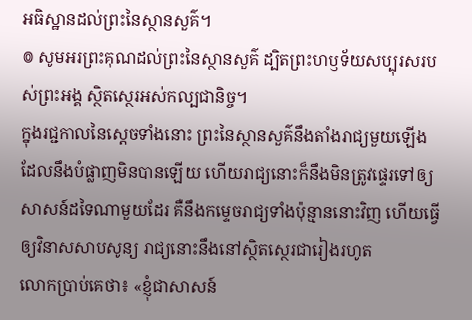អធិស្ឋានដល់ព្រះនៃស្ថានសួគ៌។
៙ សូមអរព្រះគុណដល់ព្រះនៃស្ថានសួគ៌ ដ្បិតព្រះហឫទ័យសប្បុរសរបស់ព្រះអង្គ ស្ថិតស្ថេរអស់កល្បជានិច្ច។
ក្នុងរជ្ជកាលនៃស្តេចទាំងនោះ ព្រះនៃស្ថានសួគ៌នឹងតាំងរាជ្យមួយឡើង ដែលនឹងបំផ្លាញមិនបានឡើយ ហើយរាជ្យនោះក៏នឹងមិនត្រូវផ្ទេរទៅឲ្យសាសន៍ដទៃណាមួយដែរ គឺនឹងកម្ទេចរាជ្យទាំងប៉ុន្មាននោះវិញ ហើយធ្វើឲ្យវិនាសសាបសូន្យ រាជ្យនោះនឹងនៅស្ថិតស្ថេរជារៀងរហូត
លោកប្រាប់គេថា៖ «ខ្ញុំជាសាសន៍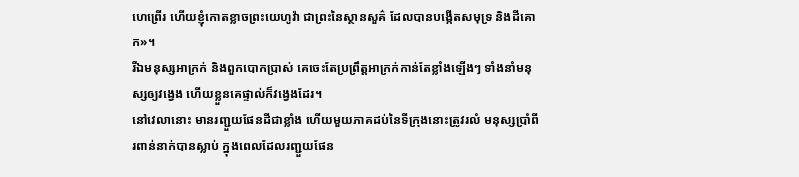ហេព្រើរ ហើយខ្ញុំកោតខ្លាចព្រះយេហូវ៉ា ជាព្រះនៃស្ថានសួគ៌ ដែលបានបង្កើតសមុទ្រ និងដីគោក»។
រីឯមនុស្សអាក្រក់ និងពួកបោកប្រាស់ គេចេះតែប្រព្រឹត្តអាក្រក់កាន់តែខ្លាំងឡើងៗ ទាំងនាំមនុស្សឲ្យវង្វេង ហើយខ្លួនគេផ្ទាល់ក៏វង្វេងដែរ។
នៅវេលានោះ មានរញ្ជួយផែនដីជាខ្លាំង ហើយមួយភាគដប់នៃទីក្រុងនោះត្រូវរលំ មនុស្សប្រាំពីរពាន់នាក់បានស្លាប់ ក្នុងពេលដែលរញ្ជួយផែន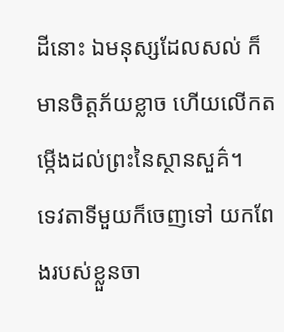ដីនោះ ឯមនុស្សដែលសល់ ក៏មានចិត្តភ័យខ្លាច ហើយលើកតម្កើងដល់ព្រះនៃស្ថានសួគ៌។
ទេវតាទីមួយក៏ចេញទៅ យកពែងរបស់ខ្លួនចា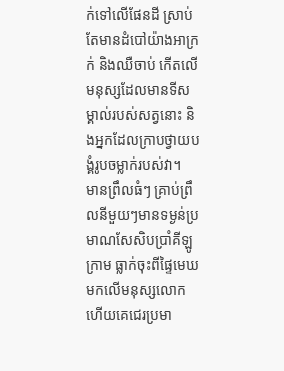ក់ទៅលើផែនដី ស្រាប់តែមានដំបៅយ៉ាងអាក្រក់ និងឈឺចាប់ កើតលើមនុស្សដែលមានទីសម្គាល់របស់សត្វនោះ និងអ្នកដែលក្រាបថ្វាយបង្គំរូបចម្លាក់របស់វា។
មានព្រឹលធំៗ គ្រាប់ព្រឹលនីមួយៗមានទម្ងន់ប្រមាណសែសិបប្រាំគីឡូក្រាម ធ្លាក់ចុះពីផ្ទៃមេឃមកលើមនុស្សលោក ហើយគេជេរប្រមា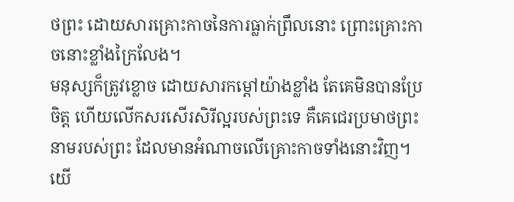ថព្រះ ដោយសារគ្រោះកាចនៃការធ្លាក់ព្រឹលនោះ ព្រោះគ្រោះកាចនោះខ្លាំងក្រៃលែង។
មនុស្សក៏ត្រូវខ្លោច ដោយសារកម្ដៅយ៉ាងខ្លាំង តែគេមិនបានប្រែចិត្ត ហើយលើកសរសើរសិរីល្អរបស់ព្រះទេ គឺគេជេរប្រមាថព្រះនាមរបស់ព្រះ ដែលមានអំណាចលើគ្រោះកាចទាំងនោះវិញ។
យើ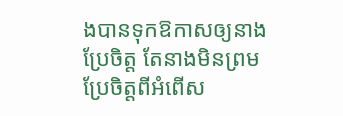ងបានទុកឱកាសឲ្យនាងប្រែចិត្ត តែនាងមិនព្រមប្រែចិត្តពីអំពើស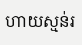ហាយស្មន់រ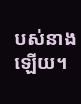បស់នាងឡើយ។